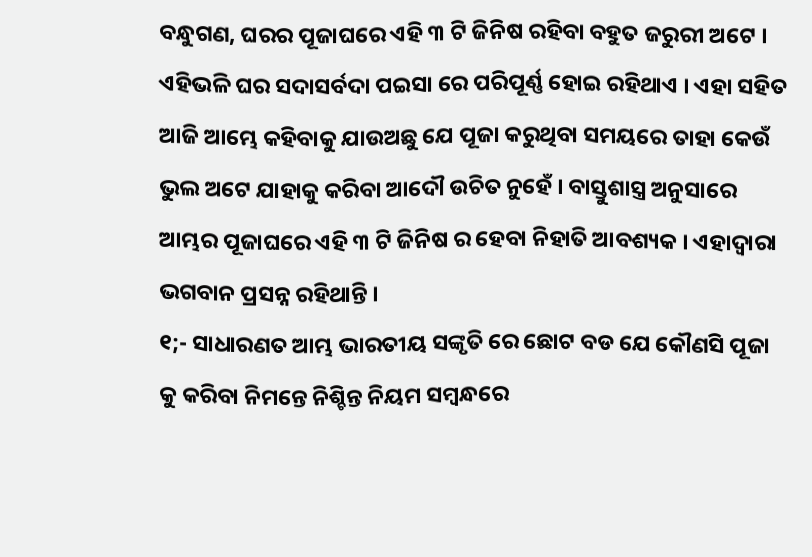ବନ୍ଧୁଗଣ, ଘରର ପୂଜାଘରେ ଏହି ୩ ଟି ଜିନିଷ ରହିବା ବହୁତ ଜରୁରୀ ଅଟେ । ଏହିଭଳି ଘର ସଦାସର୍ବଦା ପଇସା ରେ ପରିପୂର୍ଣ୍ଣ ହୋଇ ରହିଥାଏ । ଏହା ସହିତ ଆଜି ଆମ୍ଭେ କହିବାକୁ ଯାଉଅଛୁ ଯେ ପୂଜା କରୁଥିବା ସମୟରେ ତାହା କେଉଁ ଭୁଲ ଅଟେ ଯାହାକୁ କରିବା ଆଦୌ ଉଚିତ ନୁହେଁ । ବାସ୍ତୁଶାସ୍ତ୍ର ଅନୁସାରେ ଆମ୍ଭର ପୂଜାଘରେ ଏହି ୩ ଟି ଜିନିଷ ର ହେବା ନିହାତି ଆବଶ୍ୟକ । ଏହାଦ୍ଵାରା ଭଗବାନ ପ୍ରସନ୍ନ ରହିଥାନ୍ତି ।
୧;- ସାଧାରଣତ ଆମ୍ଭ ଭାରତୀୟ ସଙ୍କୃତି ରେ ଛୋଟ ବଡ ଯେ କୌଣସି ପୂଜା କୁ କରିବା ନିମନ୍ତେ ନିଶ୍ଚିନ୍ତ ନିୟମ ସମ୍ବନ୍ଧରେ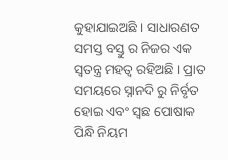କୁହାଯାଇଅଛି । ସାଧାରଣତ ସମସ୍ତ ବସ୍ତୁ ର ନିଜର ଏକ ସ୍ଵତନ୍ତ୍ର ମହତ୍ଵ ରହିଅଛି । ପ୍ରାତ ସମୟରେ ସ୍ନାନଦି ରୁ ନିର୍ବୃତ ହୋଇ ଏବଂ ସ୍ଵଛ ପୋଷାକ ପିନ୍ଧି ନିୟମ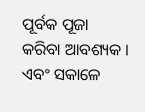ପୂର୍ବକ ପୂଜା କରିବା ଆବଶ୍ୟକ । ଏବଂ ସକାଳେ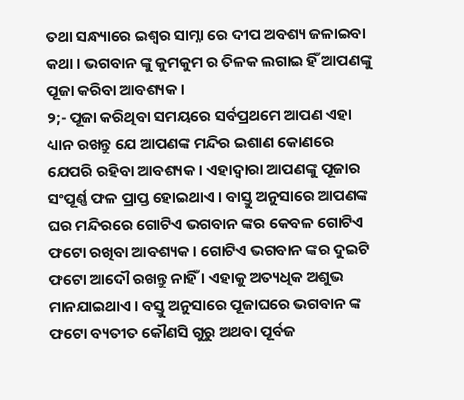ତଥା ସନ୍ଧ୍ୟାରେ ଇଶ୍ଵର ସାମ୍ନା ରେ ଦୀପ ଅବଶ୍ୟ ଜଳାଇବା କଥା । ଭଗବାନ ଙ୍କୁ କୁମକୁମ ର ତିଳକ ଲଗାଇ ହିଁ ଆପଣଙ୍କୁ ପୂଜା କରିବା ଆବଶ୍ୟକ ।
୨;- ପୂଜା କରିଥିବା ସମୟରେ ସର୍ବପ୍ରଥମେ ଆପଣ ଏହା ଧ୍ୟାନ ରଖନ୍ତୁ ଯେ ଆପଣଙ୍କ ମନ୍ଦିର ଇଶାଣ କୋଣରେ ଯେପରି ରହିବା ଆବଶ୍ୟକ । ଏହାଦ୍ଵାରା ଆପଣଙ୍କୁ ପୂଜାର ସଂପୂର୍ଣ୍ଣ ଫଳ ପ୍ରାପ୍ତ ହୋଇଥାଏ । ବାସ୍ତୁ ଅନୁସାରେ ଆପଣଙ୍କ ଘର ମନ୍ଦିରରେ ଗୋଟିଏ ଭଗବାନ ଙ୍କର କେବଳ ଗୋଟିଏ ଫଟୋ ରଖିବା ଆବଶ୍ୟକ । ଗୋଟିଏ ଭଗବାନ ଙ୍କର ଦୁଇଟି ଫଟୋ ଆଦୌ ରଖନ୍ତୁ ନାହିଁ । ଏହାକୁ ଅତ୍ୟଧିକ ଅଶୁଭ ମାନଯାଇଥାଏ । ବସ୍ତୁ ଅନୁସାରେ ପୂଜାଘରେ ଭଗବାନ ଙ୍କ ଫଟୋ ବ୍ୟତୀତ କୌଣସି ଗୁରୁ ଅଥବା ପୂର୍ବଜ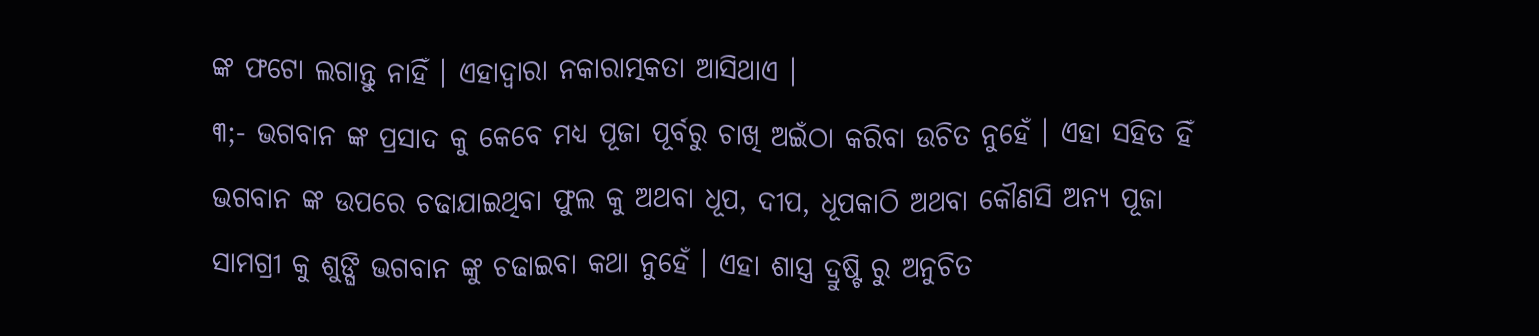ଙ୍କ ଫଟୋ ଲଗାନ୍ତୁ ନାହିଁ । ଏହାଦ୍ଵାରା ନକାରାତ୍ମକତା ଆସିଥାଏ ।
୩;- ଭଗବାନ ଙ୍କ ପ୍ରସାଦ କୁ କେବେ ମଧ୍ୟ ପୂଜା ପୂର୍ବରୁ ଚାଖି ଅଇଁଠା କରିବା ଉଚିତ ନୁହେଁ । ଏହା ସହିତ ହିଁ ଭଗବାନ ଙ୍କ ଉପରେ ଚଢାଯାଇଥିବା ଫୁଲ କୁ ଅଥବା ଧୂପ, ଦୀପ, ଧୂପକାଠି ଅଥବା କୌଣସି ଅନ୍ୟ ପୂଜା ସାମଗ୍ରୀ କୁ ଶୁଙ୍ଘି ଭଗବାନ ଙ୍କୁ ଚଢାଇବା କଥା ନୁହେଁ । ଏହା ଶାସ୍ତ୍ର ଦ୍ରୁଷ୍ଟି ରୁ ଅନୁଚିତ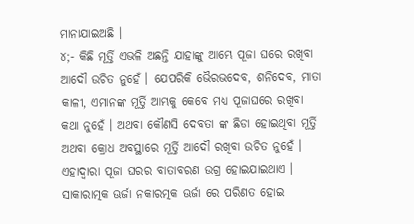ମାନାଯାଇଅଛି ।
୪;- କିଛି ମୂର୍ତ୍ତି ଏଭଳି ଅଛନ୍ତି ଯାହାଙ୍କୁ ଆମ୍ଭେ ପୂଜା ଘରେ ରଖିବା ଆଦୌ ଉଚିତ ନୁହେଁ । ଯେପରିକି ଭୈରଭଦେବ, ଶନିଦେବ, ମାତା କାଳୀ, ଏମାନଙ୍କ ମୂର୍ତ୍ତି ଆମ୍ଭକୁ କେବେ ମଧ୍ୟ ପୂଜାଘରେ ରଖିବା କଥା ନୁହେଁ । ଅଥବା କୌଣସି ଦେବତା ଙ୍କ ଛିଡା ହୋଇଥିବା ମୂର୍ତ୍ତି ଅଥବା କ୍ରୋଧ ଅବସ୍ଥାରେ ମୂର୍ତ୍ତି ଆଦୌ ରଖିବା ଉଚିତ ନୁହେଁ । ଏହାଦ୍ଵାରା ପୂଜା ଘରର ବାତାବରଣ ଉଗ୍ର ହୋଇଯାଇଥାଏ ।
ସାକାରାତ୍ମକ ଊର୍ଜା ନକାରତ୍ମକ ଊର୍ଜା ରେ ପରିଣତ ହୋଇ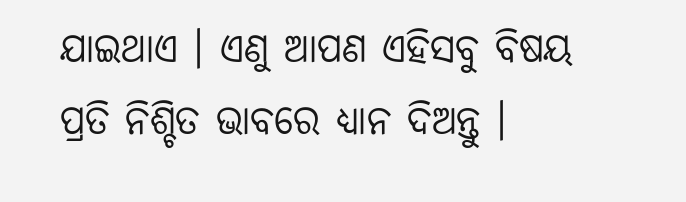ଯାଇଥାଏ । ଏଣୁ ଆପଣ ଏହିସବୁ ବିଷୟ ପ୍ରତି ନିଶ୍ଚିତ ଭାବରେ ଧ୍ୟାନ ଦିଅନ୍ତୁ ।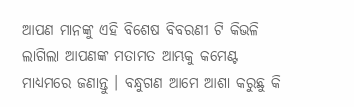ଆପଣ ମାନଙ୍କୁ ଏହି ବିଶେଷ ବିବରଣୀ ଟି କିଭଳି ଲାଗିଲା ଆପଣଙ୍କ ମତାମତ ଆମ୍ଭକୁ କମେଣ୍ଟ ମାଧ୍ୟମରେ ଜଣାନ୍ତୁ । ବନ୍ଧୁଗଣ ଆମେ ଆଶା କରୁଛୁ କି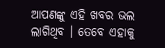ଆପଣଙ୍କୁ ଏହି ଖବର ଭଲ ଲାଗିଥିବ । ତେବେ ଏହାକୁ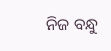ନିଜ ବନ୍ଧୁ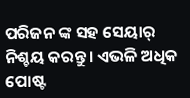ପରିଜନ ଙ୍କ ସହ ସେୟାର୍ ନିଶ୍ଚୟ କରନ୍ତୁ । ଏଭଳି ଅଧିକ ପୋଷ୍ଟ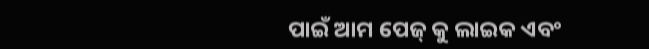ପାଇଁ ଆମ ପେଜ୍ କୁ ଲାଇକ ଏବଂ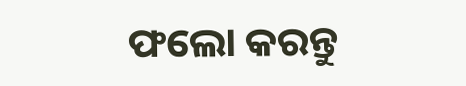ଫଲୋ କରନ୍ତୁ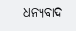ଧନ୍ୟବାଦ